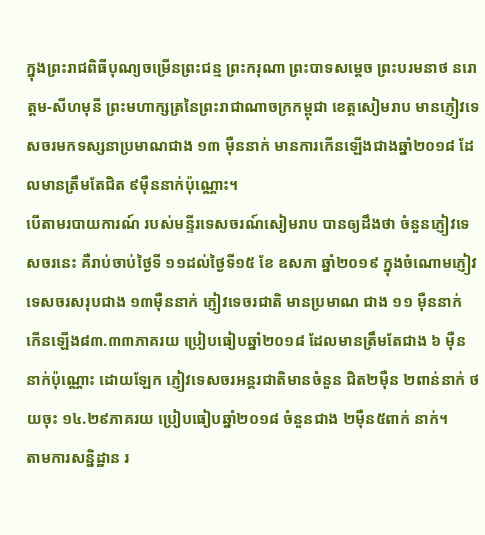ក្នុងព្រះរាជពិធីបុណ្យចម្រើនព្រះជន្ម ព្រះករុណា ព្រះបាទសម្ដេច ព្រះបរមនាថ នរោត្ដម-សីហមុនី ព្រះមហាក្សត្រនៃព្រះរាជាណាចក្រកម្ពុជា ខេត្តសៀមរាប មានភ្ញៀវទេសចរមកទស្សនាប្រមាណជាង ១៣ ម៉ឺននាក់ មានការកើនឡើងជាងឆ្នាំ២០១៨ ដែលមានត្រឹមតែជិត ៩ម៉ឺននាក់ប៉ុណ្ណោះ។
បើតាមរបាយការណ៍ របស់មន្ទីរទេសចរណ៍សៀមរាប បានឲ្យដឹងថា ចំនួនភ្ញៀវទេសចរនេះ គឺរាប់ចាប់ថ្ងៃទី ១១ដល់ថ្ងៃទី១៥ ខែ ឧសភា ឆ្នាំ២០១៩ ក្នុងចំណោមភ្ញៀវទេសចរសរុបជាង ១៣ម៉ឺននាក់ ភ្ញៀវទេចរជាតិ មានប្រមាណ ជាង ១១ ម៉ឺននាក់ កើនឡើង៨៣.៣៣ភាគរយ ប្រៀបធៀបឆ្នាំ២០១៨ ដែលមានត្រឹមតែជាង ៦ ម៉ឺននាក់ប៉ុណ្ណោះ ដោយឡែក ភ្ញៀវទេសចរអន្តរជាតិមានចំនួន ជិត២ម៉ឺន ២ពាន់នាក់ ថយចុះ ១៤.២៩ភាគរយ ប្រៀបធៀបឆ្នាំ២០១៨ ចំនួនជាង ២ម៉ឺន៥ពាក់ នាក់។
តាមការសន្និដ្ឋាន រ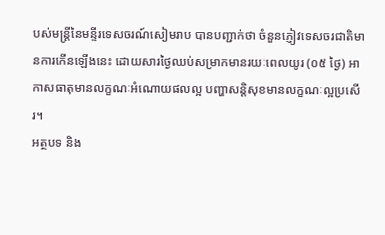បស់មន្ត្រីនៃមន្ទីរទេសចរណ៍សៀមរាប បានបញ្ជាក់ថា ចំនួនភ្ញៀវទេសចរជាតិមានការកើនឡើងនេះ ដោយសារថ្ងៃឈប់សម្រាកមានរយៈពេលយូរ (០៥ ថ្ងៃ) អាកាសធាតុមានលក្ខណៈអំណោយផលល្អ បញ្ហាសន្តិសុខមានលក្ខណៈល្អប្រសើរ។
អត្ថបទ និង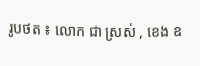រូបថត ៖ លោក ជា ស្រស់ , ខេង ឧ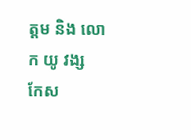ត្ដម និង លោក យូ វង្ស
កែស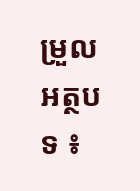ម្រួលអត្ថបទ ៖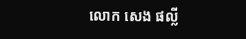លោក សេង ផល្លី